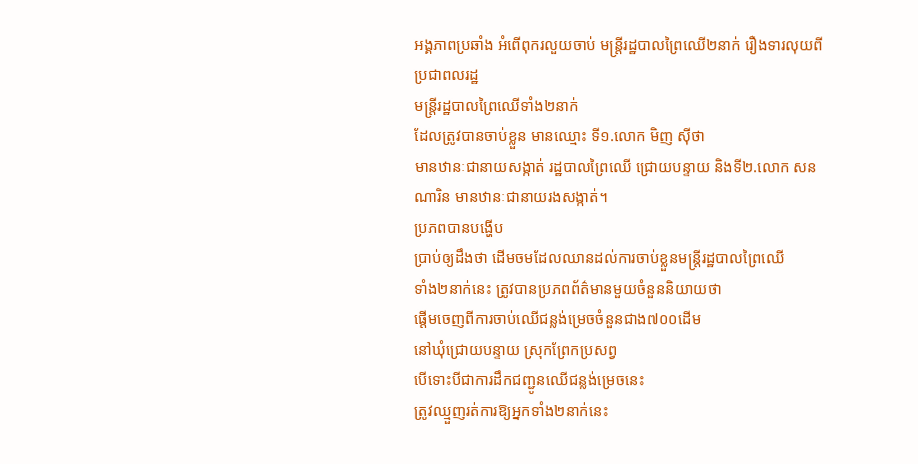អង្គភាពប្រឆាំង អំពើពុករលួយចាប់ មន្ត្រីរដ្ឋបាលព្រៃឈើ២នាក់ រឿងទារលុយពីប្រជាពលរដ្ឋ
មន្ត្រីរដ្ឋបាលព្រៃឈើទាំង២នាក់
ដែលត្រូវបានចាប់ខ្លួន មានឈ្មោះ ទី១.លោក មិញ ស៊ីថា
មានឋានៈជានាយសង្កាត់ រដ្ឋបាលព្រៃឈើ ជ្រោយបន្ទាយ និងទី២.លោក សន
ណារិន មានឋានៈជានាយរងសង្កាត់។
ប្រភពបានបង្ហើប
ប្រាប់ឲ្យដឹងថា ដើមចមដែលឈានដល់ការចាប់ខ្លួនមន្ត្រីរដ្ឋបាលព្រៃឈើ
ទាំង២នាក់នេះ ត្រូវបានប្រភពព័ត៌មានមួយចំនួននិយាយថា
ផ្តើមចេញពីការចាប់ឈើជន្លង់ម្រេចចំនួនជាង៧០០ដើម
នៅឃុំជ្រោយបន្ទាយ ស្រុកព្រែកប្រសព្វ
បើទោះបីជាការដឹកជញ្ជូនឈើជន្លង់ម្រេចនេះ
ត្រូវឈ្មួញរត់ការឱ្យអ្នកទាំង២នាក់នេះ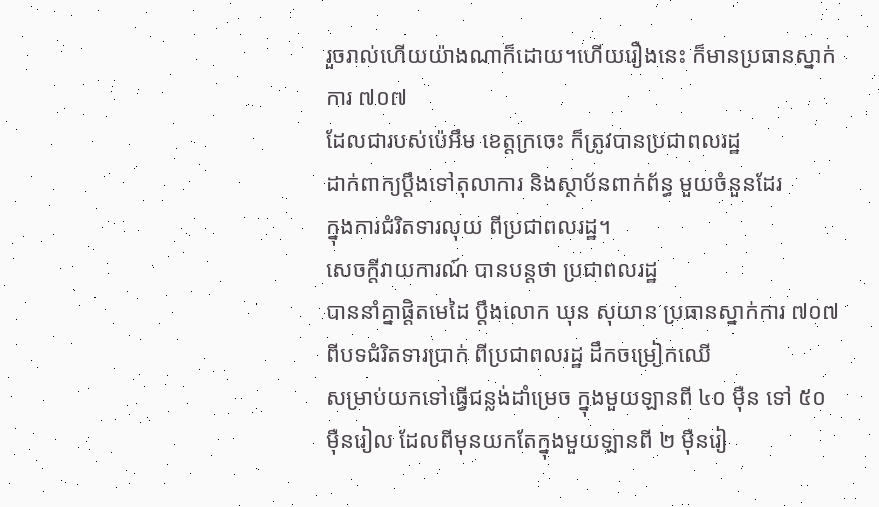រួចរាល់ហើយយ៉ាងណាក៏ដោយ។ហើយរឿងនេះ ក៏មានប្រធានស្នាក់ការ ៧០៧
ដែលជារបស់ប៉េអឹម ខេត្តក្រចេះ ក៏ត្រូវបានប្រជាពលរដ្ឋ
ដាក់ពាក្យប្តឹងទៅតុលាការ និងស្ថាប័នពាក់ព័ន្ធ មួយចំនួនដែរ
ក្នុងការជំរិតទារលុយ ពីប្រជាពលរដ្ឋ។
សេចក្តីរាយការណ៍ បានបន្តថា ប្រជាពលរដ្ឋ
បាននាំគ្នាផ្តិតមេដៃ ប្តឹងលោក ឃុន សុយាន ប្រធានស្នាក់ការ ៧០៧
ពីបទជំរិតទារប្រាក់ ពីប្រជាពលរដ្ឋ ដឹកចម្រៀកឈើ
សម្រាប់យកទៅធ្វើជន្លង់ដាំម្រេច ក្នុងមួយឡានពី ៤០ ម៉ឺន ទៅ ៥០
ម៉ឺនរៀល ដែលពីមុនយកតែក្នុងមួយឡានពី ២ ម៉ឺនរៀ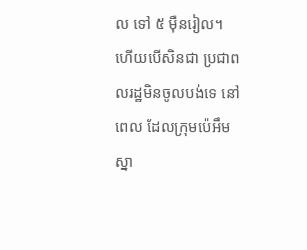ល ទៅ ៥ ម៉ឺនរៀល។
ហើយបើសិនជា ប្រជាពលរដ្ឋមិនចូលបង់ទេ នៅពេល ដែលក្រុមប៉េអឹម
ស្នា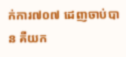ក់ការ៧០៧ ដេញចាប់បាន គឺយក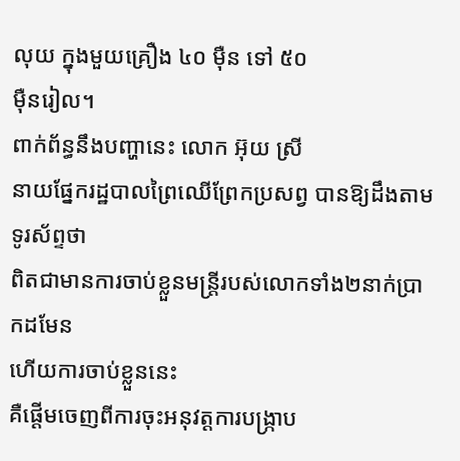លុយ ក្នុងមួយគ្រឿង ៤០ ម៉ឺន ទៅ ៥០
ម៉ឺនរៀល។
ពាក់ព័ន្ធនឹងបញ្ហានេះ លោក អ៊ុយ ស្រី
នាយផ្នែករដ្ឋបាលព្រៃឈើព្រែកប្រសព្វ បានឱ្យដឹងតាមទូរស័ព្ទថា
ពិតជាមានការចាប់ខ្លួនមន្ត្រីរបស់លោកទាំង២នាក់ប្រាកដមែន
ហើយការចាប់ខ្លួននេះ
គឺផ្តើមចេញពីការចុះអនុវត្តការបង្ក្រាប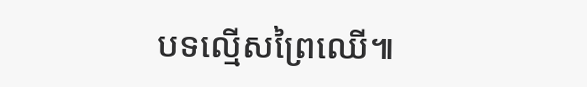បទល្មើសព្រៃឈើ៕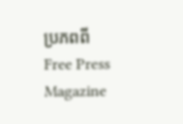ប្រភពពី Free Press Magazine